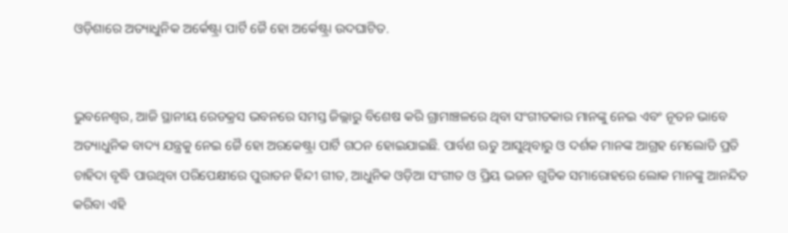ଓଡ଼ିଶାରେ ଅତ୍ୟାଧୁନିକ ଅର୍କେଷ୍ଟ୍ରା ପାର୍ଟି ଜୈ ହୋ ଅର୍କେଷ୍ଟ୍ରା ଉଦଘାଟିତ.


ଭୁବନେଶ୍ୱର, ଆଜି ସ୍ଥାନୀୟ ରେଡକ୍ରସ ଭବନରେ ସମସ୍ତ ଜିଲ୍ଲାରୁ ବିଶେଷ କରି ଗ୍ରାମାଞ୍ଚଳରେ ଥିବା ସଂଗୀତକାର ମାନଙ୍କୁ ନେଇ ଏବଂ ନୂତନ ଭାବେ ଅତ୍ୟାଧୁନିକ ବାଦ୍ୟ ଯନ୍ତ୍ରକୁ ନେଇ ଜୈ ହୋ ଅରକେଷ୍ଟ୍ରା ପାର୍ଟି ଗଠନ ହୋଇଯାଇଛି. ପାର୍ବଣ ଋତୁ ଆସୁଥିବାରୁ ଓ ଦର୍ଶକ ମାନଙ୍କ ଆଗ୍ରହ ମେଲୋଡି ପ୍ରତି ଚାହିଦା ବୃଦ୍ଧି ପାଉଥିବା ପରିପେକ୍ଷୀରେ ପୁରାତନ ହିନ୍ଦୀ ଗୀତ, ଆଧୁନିକ ଓଡ଼ିଆ ସଂଗୀତ ଓ ପ୍ରିୟ ଭଜନ ଗୁଡିକ ସମାରୋହରେ ଲୋକ ମାନଙ୍କୁ ଆନନ୍ଦିତ କରିବା ଏହି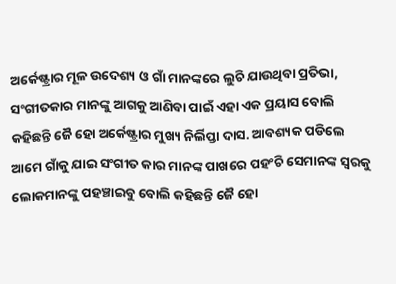ଅର୍କେଷ୍ଟ୍ରାର ମୂଳ ଉଦେଶ୍ୟ ଓ ଗାଁ ମାନଙ୍କରେ ଲୁଚି ଯାଉଥିବା ପ୍ରତିଭା, ସଂଗୀତକାର ମାନଙ୍କୁ ଆଗକୁ ଆଣିବା ପାଇଁ ଏହା ଏକ ପ୍ରୟାସ ବୋଲି କହିଛନ୍ତି ଜୈ ହୋ ଅର୍କେଷ୍ଟ୍ରାର ମୁଖ୍ୟ ନିର୍ଲିପ୍ତା ଦାସ. ଆବଶ୍ୟକ ପଡିଲେ ଆମେ ଗାଁକୁ ଯାଇ ସଂଗୀତ କାର ମାନଙ୍କ ପାଖରେ ପହଂଚି ସେମାନଙ୍କ ସ୍ୱରକୁ ଲୋକମାନଙ୍କୁ ପହଞ୍ଚାଇବୁ ବୋଲି କହିଛନ୍ତି ଜୈ ହୋ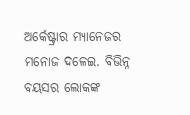ଅର୍କେଷ୍ଟ୍ରାର ମ୍ୟାନେଜର ମନୋଜ ଦଳେଇ. ବିଭିନ୍ନ ବୟସର ଲୋକଙ୍କ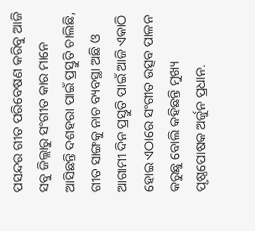ପସନ୍ଦର ଗୀତ ପରିବେଷଣ କରିବୁ ଆଜି ସବୁ ଜିଲ୍ଲାରୁ ସଂଗୀତ କାର ମାନେ ଆସିଛନ୍ତି ଦଶହରା ପାଇଁ ପ୍ରସ୍ତୁତି ଚାଲିଛି, ଗୀତ ସାଙ୍ଗକୁ ନାଚ ବ୍ୟବସ୍ଥା ଅଛି ଓ ଆଗାମୀ ଦିନ ପ୍ରସ୍ତୁତି ପାଇଁ ଆଜି ଏକାଠି ହୋଇ ଏଠାରେ ସଂଗୀତ ଉତ୍ସବ ପାଳନ କରୁଛୁ ବୋଲି କହିଛନ୍ତି ମୁଖ୍ୟ ପୃଷ୍ଠପୋଷକ ଅର୍ଜୁନ ପ୍ରଧାନ.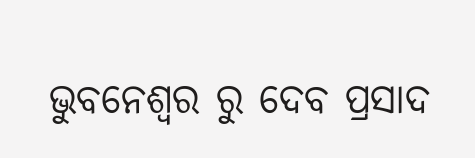ଭୁବନେଶ୍ୱର ରୁ ଦେବ ପ୍ରସାଦ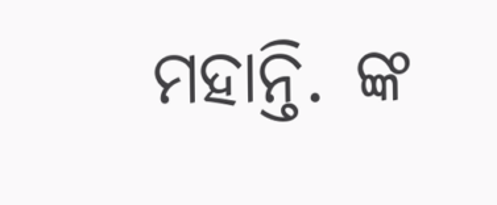ମହାନ୍ତି. ଙ୍କ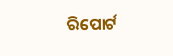ରିପୋର୍ଟ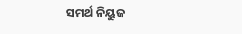ସମର୍ଥ ନିୟୁଜ